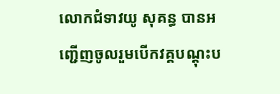លោកជំទាវយូ សុគន្ធ បានអញ្ជើញចូលរួមបើកវគ្គបណ្តុះប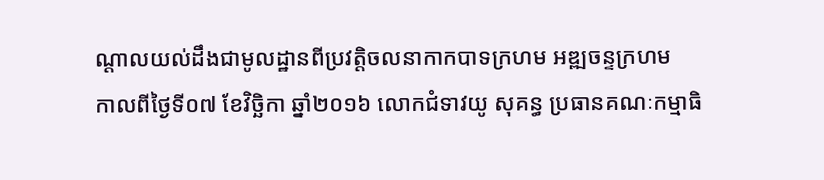ណ្តាលយល់ដឹងជាមូលដ្ឋានពីប្រវត្តិចលនាកាកបាទក្រហម អឌ្ឍចន្ទក្រហម
កាលពីថ្ងៃទី០៧ ខែវិច្ឆិកា ឆ្នាំ២០១៦ លោកជំទាវយូ សុគន្ធ ប្រធានគណៈកម្មាធិ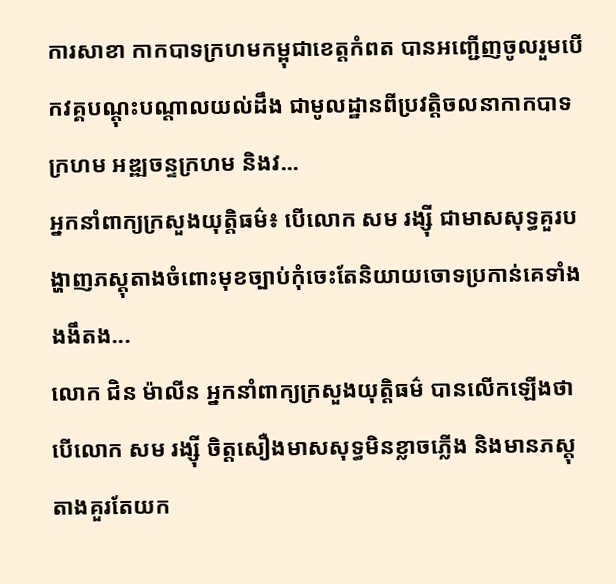ការសាខា កាកបាទក្រហមកម្ពុជាខេត្តកំពត បានអញ្ជើញចូលរួមបើកវគ្គបណ្តុះបណ្តាលយល់ដឹង ជាមូលដ្ឋានពីប្រវត្តិចលនាកាកបាទក្រហម អឌ្ឍចន្ទក្រហម និងវ...
អ្នកនាំពាក្យក្រសួងយុត្តិធម៌៖ បើលោក សម រង្ស៊ី ជាមាសសុទ្ធគួរបង្ហាញភស្តុតាងចំពោះមុខច្បាប់កុំចេះតែនិយាយចោទប្រកាន់គេទាំងងងឹតង...
លោក ជិន ម៉ាលីន អ្នកនាំពាក្យក្រសួងយុត្តិធម៌ បានលើកឡើងថា បើលោក សម រង្ស៊ី ចិត្តសឿងមាសសុទ្ធមិនខ្លាចភ្លើង និងមានភស្តុតាងគួរតែយក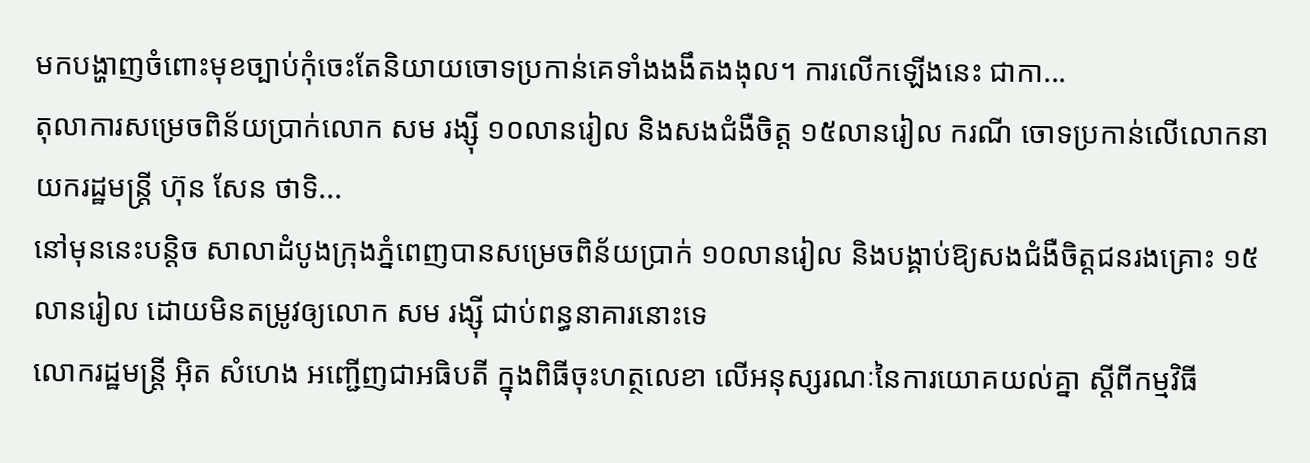មកបង្ហាញចំពោះមុខច្បាប់កុំចេះតែនិយាយចោទប្រកាន់គេទាំងងងឹតងងុល។ ការលើកឡើងនេះ ជាកា...
តុលាការសម្រេចពិន័យប្រាក់លោក សម រង្ស៊ី ១០លានរៀល និងសងជំងឺចិត្ត ១៥លានរៀល ករណី ចោទប្រកាន់លើលោកនាយករដ្ឋមន្ត្រី ហ៊ុន សែន ថាទិ...
នៅមុននេះបន្តិច សាលាដំបូងក្រុងភ្នំពេញបានសម្រេចពិន័យប្រាក់ ១០លានរៀល និងបង្គាប់ឱ្យសងជំងឺចិត្តជនរងគ្រោះ ១៥លានរៀល ដោយមិនតម្រូវឲ្យលោក សម រង្ស៊ី ជាប់ពន្ធនាគារនោះទេ
លោករដ្ឋមន្រ្តី អ៊ិត សំហេង អញ្ជើញជាអធិបតី ក្នុងពិធីចុះហត្ថលេខា លើអនុស្សរណៈនៃការយោគយល់គ្នា ស្តីពីកម្មវិធី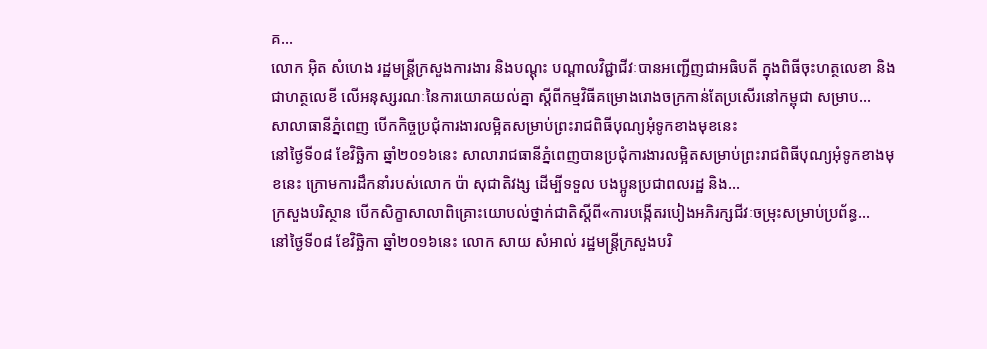គ...
លោក អ៊ិត សំហេង រដ្ឋមន្រ្តីក្រសួងការងារ និងបណ្តុះ បណ្តាលវិជ្ជាជីវៈបានអញ្ជើញជាអធិបតី ក្នុងពិធីចុះហត្ថលេខា និងជាហត្ថលេខី លើអនុស្សរណៈនៃការយោគយល់គ្នា ស្តីពីកម្មវិធីគម្រោងរោងចក្រកាន់តែប្រសើរនៅកម្ពុជា សម្រាប...
សាលាធានីភ្នំពេញ បើកកិច្ចប្រជុំការងារលម្អិតសម្រាប់ព្រះរាជពិធីបុណ្យអុំទូកខាងមុខនេះ
នៅថ្ងៃទី០៨ ខែវិច្ឆិកា ឆ្នាំ២០១៦នេះ សាលារាជធានីភ្នំពេញបានប្រជុំការងារលម្អិតសម្រាប់ព្រះរាជពិធីបុណ្យអុំទូកខាងមុខនេះ ក្រោមការដឹកនាំរបស់លោក ប៉ា សុជាតិវង្ស ដើម្បីទទួល បងប្អូនប្រជាពលរដ្ឋ និង...
ក្រសួងបរិស្ថាន បើកសិក្ខាសាលាពិគ្រោះយោបល់ថ្នាក់ជាតិស្តីពី«ការបង្កើតរបៀងអភិរក្សជីវៈចម្រុះសម្រាប់ប្រព័ន្ធ...
នៅថ្ងៃទី០៨ ខែវិច្ឆិកា ឆ្នាំ២០១៦នេះ លោក សាយ សំអាល់ រដ្ឋមន្ត្រីក្រសួងបរិ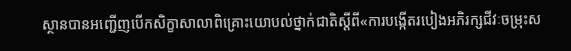ស្ថានបានអញ្ជើញបើកសិក្ខាសាលាពិគ្រោះយោបល់ថ្នាក់ជាតិស្តីពី«ការបង្កើតរបៀងអភិរក្សជីវៈចម្រុះស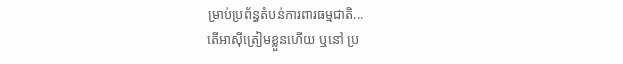ម្រាប់ប្រព័ន្ធតំបន់ការពារធម្មជាតិ...
តើអាស៊ីត្រៀមខ្លួនហើយ ឬនៅ ប្រ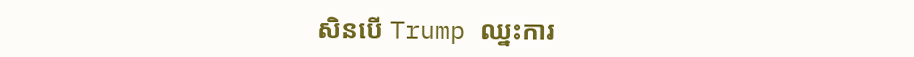សិនបើ Trump ឈ្នះការ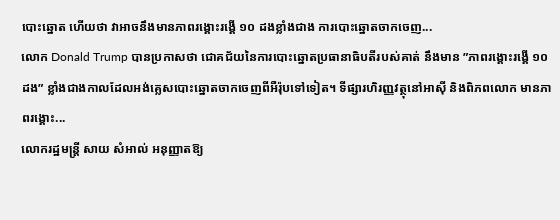បោះឆ្នោត ហើយថា វាអាចនឹងមានភាពរង្គោះរង្គើ ១០ ដងខ្លាំងជាង ការបោះឆ្នោតចាកចេញ...
លោក Donald Trump បានប្រកាសថា ជោគជ័យនៃការបោះឆ្នោតប្រធានាធិបតីរបស់គាត់ នឹងមាន ”ភាពរង្គោះរង្គើ ១០ ដង” ខ្លាំងជាងកាលដែលអង់គ្លេសបោះឆ្នោតចាកចេញពីអឺរ៉ុបទៅទៀត។ ទីផ្សារហិរញ្ញវត្ថុនៅអាស៊ី និងពិភពលោក មានភាពរង្គោះ...
លោករដ្ឋមន្រ្តី សាយ សំអាល់ អនុញ្ញាតឱ្យ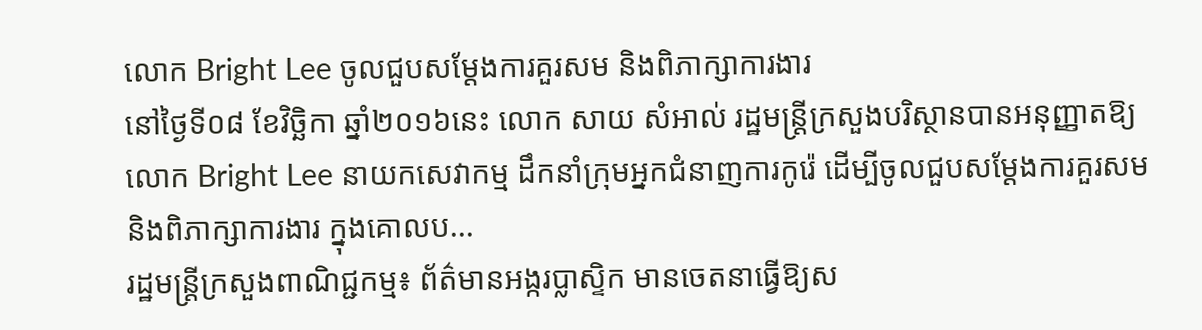លោក Bright Lee ចូលជួបសម្ដែងការគួរសម និងពិភាក្សាការងារ
នៅថ្ងៃទី០៨ ខែវិច្ឆិកា ឆ្នាំ២០១៦នេះ លោក សាយ សំអាល់ រដ្ឋមន្ត្រីក្រសួងបរិស្ថានបានអនុញ្ញាតឱ្យលោក Bright Lee នាយកសេវាកម្ម ដឹកនាំក្រុមអ្នកជំនាញការកូរ៉េ ដើម្បីចូលជួបសម្ដែងការគួរសម និងពិភាក្សាការងារ ក្នុងគោលប...
រដ្ឋមន្រ្តីក្រសួងពាណិជ្ជកម្ម៖ ព័ត៌មានអង្ករប្លាស្ទិក មានចេតនាធ្វើឱ្យស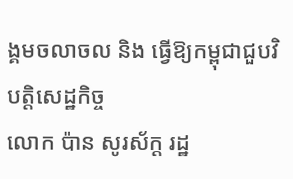ង្គមចលាចល និង ធ្វើឱ្យកម្ពុជាជួបវិបត្តិសេដ្ឋកិច្ច
លោក ប៉ាន សូរស័ក្ត រដ្ឋ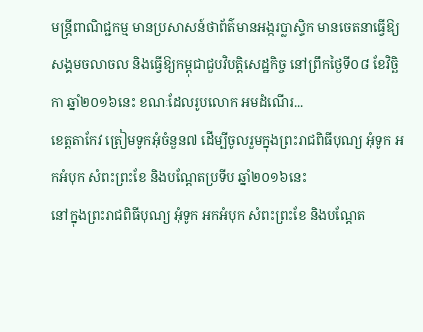មន្ត្រីពាណិជ្ជកម្ម មានប្រសាសន៍ថាព័ត៌មានអង្ករប្លាស្ទិក មានចេតនាធ្វើឱ្យសង្គមចលាចល និងធ្វើឱ្យកម្ពុជាជួបវិបត្តិសេដ្ឋកិច្ច នៅព្រឹកថ្ងៃទី០៨ ខែវិច្ឆិកា ឆ្នាំ២០១៦នេះ ខណៈដែលរូបលោក អមដំណើរ...
ខេត្តតាកែវ ត្រៀមទូកអុំចំនួន៧ ដើម្បីចូលរួមក្នុងព្រះរាជពិធីបុណ្យ អុំទូក អកអំបុក សំពះព្រះខែ និងបណ្តែតប្រទីប ឆ្នាំ២០១៦នេះ
នៅក្នុងព្រះរាជពិធីបុណ្យ អុំទូក អកអំបុក សំពះព្រះខែ និងបណ្តែត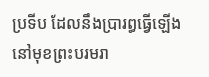ប្រទីប ដែលនឹងប្រារព្ធធ្វើឡើង នៅមុខព្រះបរមរា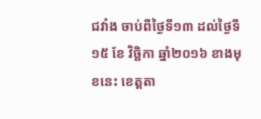ជវាំង ចាប់ពីថ្ងៃទី១៣ ដល់ថ្ងៃទី១៥ ខែ វិច្ឆិកា ឆ្នាំ២០១៦ ខាងមុខនេះ ខេត្តតា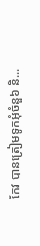កែវ បានត្រៀមទូកអុំចំនួ៦ និ...